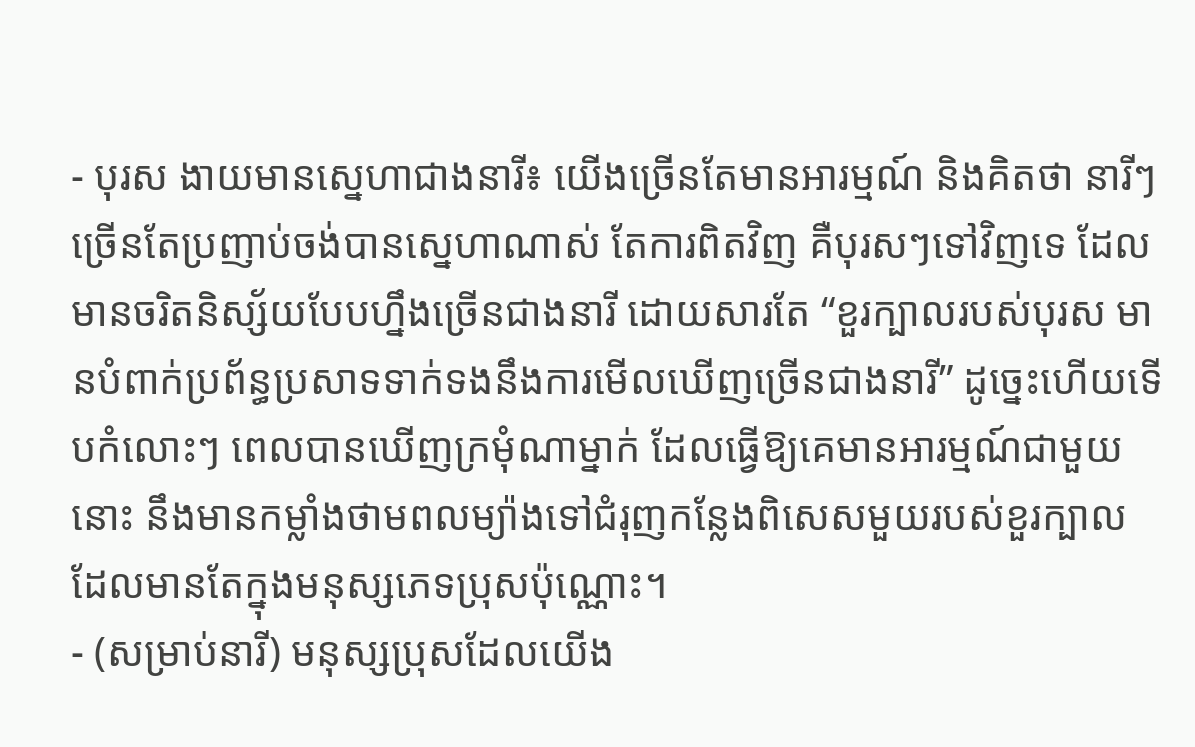- បុរស ងាយមានស្នេហាជាងនារី៖ យើងច្រើនតែមានអារម្មណ៍ និងគិតថា នារីៗច្រើនតែប្រញាប់ចង់បានស្នេហាណាស់ តែការពិតវិញ គឺបុរសៗទៅវិញទេ ដែលមានចរិតនិស្ស័យបែបហ្នឹងច្រើនជាងនារី ដោយសារតែ “ខួរក្បាលរបស់បុរស មានបំពាក់ប្រព័ន្ធប្រសាទទាក់ទងនឹងការមើលឃើញច្រើនជាងនារី” ដូច្នេះហើយទើបកំលោះៗ ពេលបានឃើញក្រមុំណាម្នាក់ ដែលធ្វើឱ្យគេមានអារម្មណ៍ជាមួយនោះ នឹងមានកម្លាំងថាមពលម្យ៉ាងទៅជំរុញកន្លែងពិសេសមួយរបស់ខួរក្បាល ដែលមានតែក្នុងមនុស្សភេទប្រុសប៉ុណ្ណោះ។
- (សម្រាប់នារី) មនុស្សប្រុសដែលយើង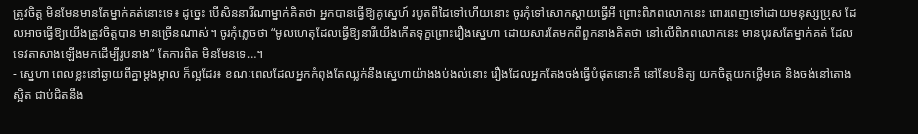ត្រូវចិត្ត មិនមែនមានតែម្នាក់គត់នោះទេ៖ ដូច្នេះ បើសិននារីណាម្នាក់គិតថា អ្នកបានធ្វើឱ្យគូស្នេហ៍ របូតពីដៃទៅហើយនោះ ចូរកុំទៅសោកស្តាយធ្វើអី ព្រោះពិភពលោកនេះ ពោរពេញទៅដោយមនុស្សប្រុស ដែលអាចធ្វើឱ្យយើងត្រូវចិត្តបាន មានច្រើនណាស់។ ចូរកុំភ្លេចថា “មូលហេតុដែលធ្វើឱ្យនារីយើងកើតទុក្ខព្រោះរឿងស្នេហា ដោយសារតែមកពីពួកនាងគិតថា នៅលើពិភពលោកនេះ មានបុរសតែម្នាក់គត់ ដែលទេវតាសាងឡើងមកដើម្បីរូបនាង” តែការពិត មិនមែនទេ…។
- ស្នេហា ពេលខ្លះនៅឆ្ងាយពីគ្នាម្ដងម្កាល ក៏ល្អដែរ៖ ខណៈពេលដែលអ្នកកំពុងតែឈ្លក់នឹងស្នេហាយ៉ាងងប់ងល់នោះ រឿងដែលអ្នកតែងចង់ធ្វើបំផុតនោះគឺ នៅនែបនិត្យ យកចិត្តយកថ្លើមគេ និងចង់នៅតោងស្អិត ជាប់ជិតនឹង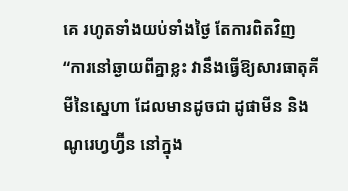គេ រហូតទាំងយប់ទាំងថ្ងៃ តែការពិតវិញ “ការនៅឆ្ងាយពីគ្នាខ្លះ វានឹងធ្វើឱ្យសារធាតុគីមីនៃស្នេហា ដែលមានដូចជា ដូផាមីន និងណូរេហ្វហ្វ៊ីន នៅក្នុង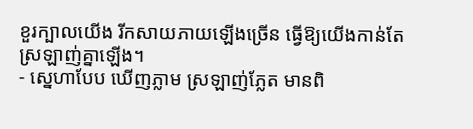ខួរក្បាលយើង រីកសាយភាយឡើងច្រើន ធ្វើឱ្យយើងកាន់តែស្រឡាញ់គ្នាឡើង។
- ស្នេហាបែប ឃើញភ្លាម ស្រឡាញ់ភ្លែត មានពិ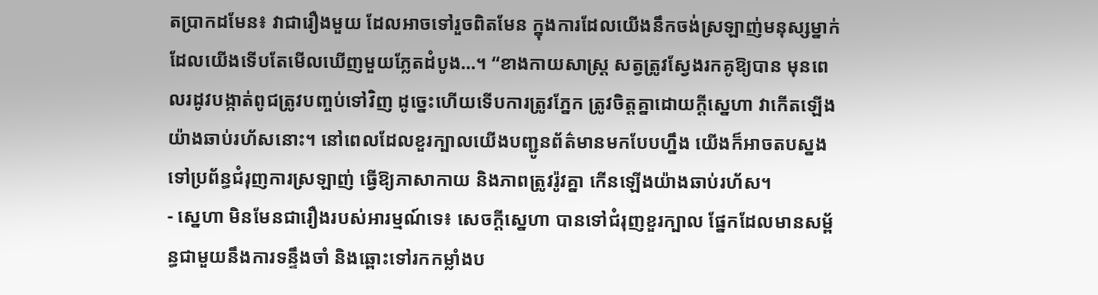តប្រាកដមែន៖ វាជារឿងមួយ ដែលអាចទៅរួចពិតមែន ក្នុងការដែលយើងនឹកចង់ស្រឡាញ់មនុស្សម្នាក់ ដែលយើងទើបតែមើលឃើញមួយភ្លែតដំបូង…។ “ខាងកាយសាស្ត្រ សត្វត្រូវស្វែងរកគូឱ្យបាន មុនពេលរដូវបង្កាត់ពូជត្រូវបញ្ចប់ទៅវិញ ដូច្នេះហើយទើបការត្រូវភ្នែក ត្រូវចិត្តគ្នាដោយក្ដីស្នេហា វាកើតឡើងយ៉ាងឆាប់រហ័សនោះ។ នៅពេលដែលខួរក្បាលយើងបញ្ជូនព័ត៌មានមកបែបហ្នឹង យើងក៏អាចតបស្នងទៅប្រព័ន្ធជំរុញការស្រឡាញ់ ធ្វើឱ្យភាសាកាយ និងភាពត្រូវរ៉ូវគ្នា កើនឡើងយ៉ាងឆាប់រហ័ស។
- ស្នេហា មិនមែនជារឿងរបស់អារម្មណ៍ទេ៖ សេចក្តីស្នេហា បានទៅជំរុញខួរក្បាល ផ្នែកដែលមានសម្ព័ន្ធជាមួយនឹងការទន្ទឹងចាំ និងឆ្ពោះទៅរកកម្លាំងប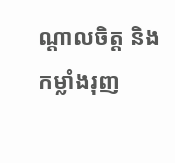ណ្តាលចិត្ត និងកម្លាំងរុញ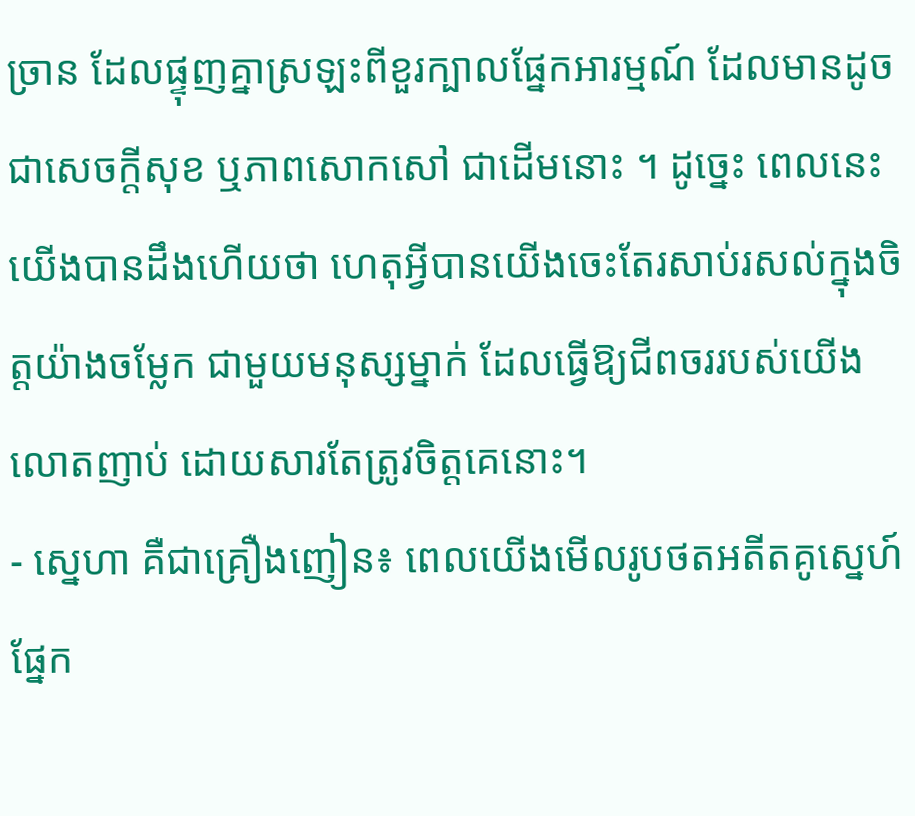ច្រាន ដែលផ្ទុញគ្នាស្រឡះពីខួរក្បាលផ្នែកអារម្មណ៍ ដែលមានដូចជាសេចក្តីសុខ ឬភាពសោកសៅ ជាដើមនោះ ។ ដូច្នេះ ពេលនេះយើងបានដឹងហើយថា ហេតុអ្វីបានយើងចេះតែរសាប់រសល់ក្នុងចិត្តយ៉ាងចម្លែក ជាមួយមនុស្សម្នាក់ ដែលធ្វើឱ្យជីពចររបស់យើងលោតញាប់ ដោយសារតែត្រូវចិត្តគេនោះ។
- ស្នេហា គឺជាគ្រឿងញៀន៖ ពេលយើងមើលរូបថតអតីតគូស្នេហ៍ ផ្នែក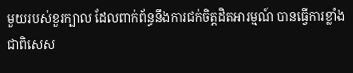មួយរបស់ខួរក្បាល ដែលពាក់ព័ន្ធនឹងការជក់ចិត្តដិតអារម្មណ៍ បានធ្វើការខ្លាំងជាពិសេស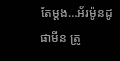តែម្តង…អ័រម៉ូនដូផាមីន ត្រូ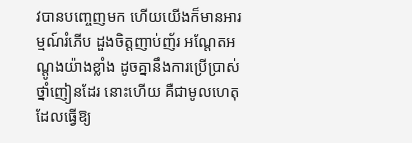វបានបញ្ចេញមក ហើយយើងក៏មានអារម្មណ៍រំភើប ដួងចិត្តញាប់ញ័រ អណ្តែតអណ្តូងយ៉ាងខ្លាំង ដូចគ្នានឹងការប្រើប្រាស់ថ្នាំញៀនដែរ នោះហើយ គឺជាមូលហេតុដែលធ្វើឱ្យ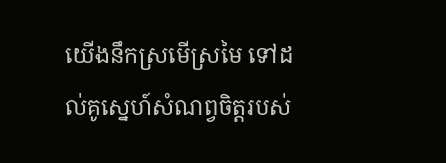យើងនឹកស្រមើស្រមៃ ទៅដល់គូស្នេហ៍សំណព្វចិត្តរបស់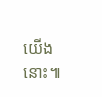យើងនោះ៕